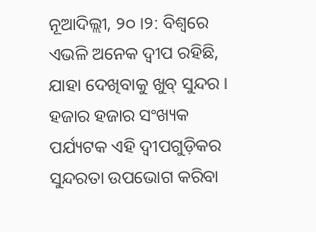ନୂଆଦିଲ୍ଲୀ, ୨୦।୨: ବିଶ୍ୱରେ ଏଭଳି ଅନେକ ଦ୍ୱୀପ ରହିଛି, ଯାହା ଦେଖିବାକୁ ଖୁବ୍ ସୁନ୍ଦର । ହଜାର ହଜାର ସଂଖ୍ୟକ ପର୍ଯ୍ୟଟକ ଏହି ଦ୍ୱୀପଗୁଡ଼ିକର ସୁନ୍ଦରତା ଉପଭୋଗ କରିବା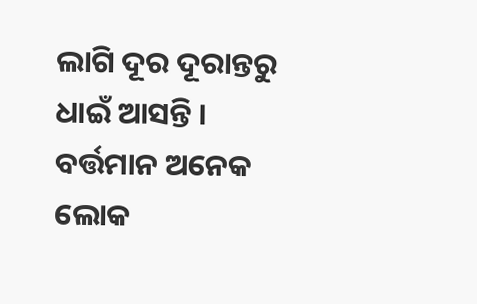ଲାଗି ଦୂର ଦୂରାନ୍ତରୁ ଧାଇଁ ଆସନ୍ତି । ବର୍ତ୍ତମାନ ଅନେକ ଲୋକ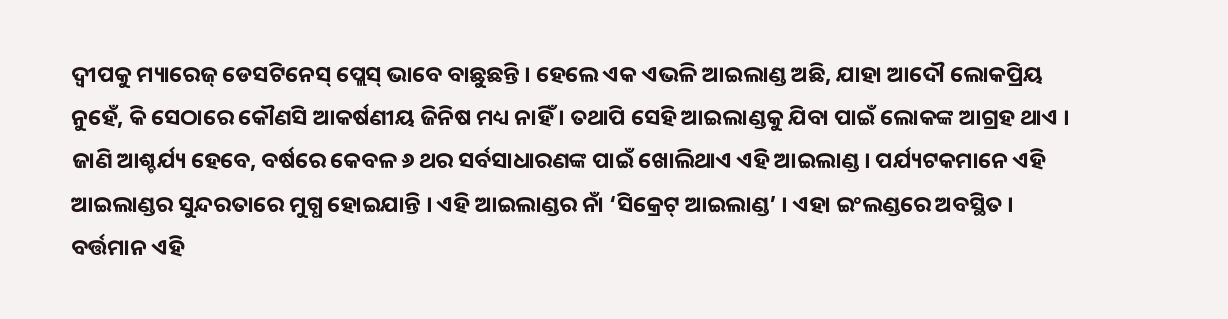ଦ୍ୱୀପକୁ ମ୍ୟାରେଜ୍ ଡେସଟିନେସ୍ ପ୍ଲେସ୍ ଭାବେ ବାଛୁଛନ୍ତି । ହେଲେ ଏକ ଏଭଳି ଆଇଲାଣ୍ଡ ଅଛି, ଯାହା ଆଦୌ ଲୋକପ୍ରିୟ ନୁହେଁ, କି ସେଠାରେ କୌଣସି ଆକର୍ଷଣୀୟ ଜିନିଷ ମଧ୍ୟ ନାହିଁ । ତଥାପି ସେହି ଆଇଲାଣ୍ଡକୁ ଯିବା ପାଇଁ ଲୋକଙ୍କ ଆଗ୍ରହ ଥାଏ ।
ଜାଣି ଆଶ୍ଚର୍ଯ୍ୟ ହେବେ, ବର୍ଷରେ କେବଳ ୬ ଥର ସର୍ବସାଧାରଣଙ୍କ ପାଇଁ ଖୋଲିଥାଏ ଏହି ଆଇଲାଣ୍ଡ । ପର୍ଯ୍ୟଟକମାନେ ଏହି ଆଇଲାଣ୍ଡର ସୁନ୍ଦରତାରେ ମୁଗ୍ଧ ହୋଇଯାନ୍ତି । ଏହି ଆଇଲାଣ୍ଡର ନାଁ ‘ସିକ୍ରେଟ୍ ଆଇଲାଣ୍ଡ’ । ଏହା ଇଂଲଣ୍ଡରେ ଅବସ୍ଥିତ । ବର୍ତ୍ତମାନ ଏହି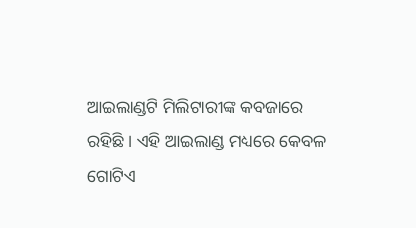ଆଇଲାଣ୍ଡଟି ମିଲିଟାରୀଙ୍କ କବଜାରେ ରହିଛି । ଏହି ଆଇଲାଣ୍ଡ ମଧ୍ୟରେ କେବଳ ଗୋଟିଏ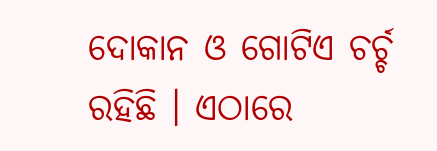ଦୋକାନ ଓ ଗୋଟିଏ ଚର୍ଚ୍ଚ ରହିଛି । ଏଠାରେ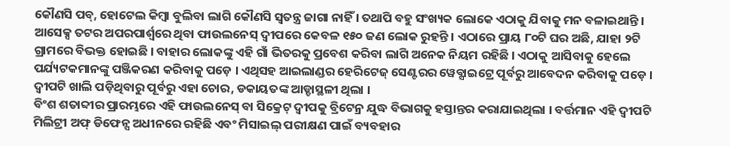କୌଣସି ପବ୍, ହୋଟେଲ କିମ୍ୱା ବୁଲିବା ଲାଗି କୌଣସି ସ୍ୱତନ୍ତ୍ର ଜାଗା ନାହିଁ । ତଥାପି ବହୁ ସଂଖ୍ୟକ ଲୋକେ ଏଠାକୁ ଯିବାକୁ ମନ ବଳାଇଥାନ୍ତି ।
ଆସେକ୍ସ ତଟର ଅପରପାର୍ଶ୍ୱରେ ଥିବା ଫାଉଲନେସ୍ ଦ୍ୱୀପରେ କେବଳ ୧୫୦ ଜଣ ଲୋକ ରୁହନ୍ତି । ଏଠାରେ ପ୍ରାୟ ୮୦ଟି ଘର ଅଛି, ଯାହା ୨ଟି ଗ୍ରାମରେ ବିଭକ୍ତ ହୋଇଛି । ବାହାର ଲୋକଙ୍କୁ ଏହି ଗାଁ ଭିତରକୁ ପ୍ରବେଶ କରିବା ଲାଗି ଅନେକ ନିୟମ ରହିଛି । ଏଠାକୁ ଆସିବାକୁ ହେଲେ ପର୍ଯ୍ୟଟକମାନଙ୍କୁ ପଞ୍ଜିକରଣ କରିବାକୁ ପଡ଼େ । ଏଥିସହ ଆଇଲାଣ୍ଡର ହେରିଟେଜ୍ ସେଣ୍ଟରର ୱେବ୍ସାଇଟ୍ରେ ପୂର୍ବରୁ ଆବେଦନ କରିବାକୁ ପଡ଼େ । ଦ୍ୱୀପଟି ଖାଲି ପଡ଼ିଥିବାରୁ ପୂର୍ବରୁ ଏହା ଚୋର, ଡକାୟତଙ୍କ ଆଡ୍ଡାସ୍ଥଳୀ ଥିଲା ।
ବିଂଶ ଶତାବ୍ଦୀର ପ୍ରାରମ୍ଭରେ ଏହି ଫାଉଲନେସ୍ ବା ସିକ୍ରେଟ୍ ଦ୍ୱୀପକୁ ବ୍ରିଟେନ୍ର ଯୁଦ୍ଧ ବିଭାଗକୁ ହସ୍ତାନ୍ତର କରାଯାଇଥିଲା । ବର୍ତ୍ତମାନ ଏହି ଦ୍ୱୀପଟି ମିଲିଟ୍ରୀ ଅଫ୍ ଡିଫେନ୍ସ ଅଧୀନରେ ରହିଛି ଏବଂ ମିସାଇଲ୍ ପରୀକ୍ଷଣ ପାଇଁ ବ୍ୟବହାର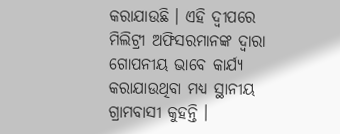କରାଯାଉଛି । ଏହି ଦ୍ୱୀପରେ ମିଲିଟ୍ରୀ ଅଫିସରମାନଙ୍କ ଦ୍ୱାରା ଗୋପନୀୟ ଭାବେ କାର୍ଯ୍ୟ କରାଯାଉଥିବା ମଧ୍ୟ ସ୍ଥାନୀୟ ଗ୍ରାମବାସୀ କୁହନ୍ତି ।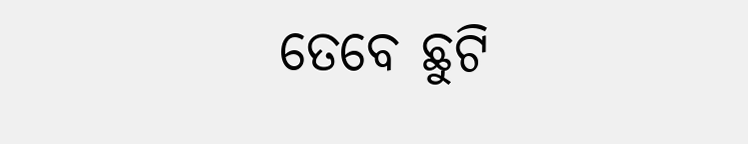ତେବେ ଛୁଟି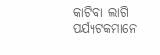କାଟିବା ଲାଗି ପର୍ଯ୍ୟଟକମାନେ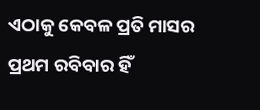ଏଠାକୁ କେବଳ ପ୍ରତି ମାସର ପ୍ରଥମ ରବିବାର ହିଁ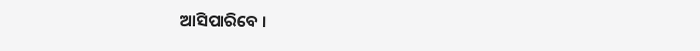ଆସିପାରିବେ ।